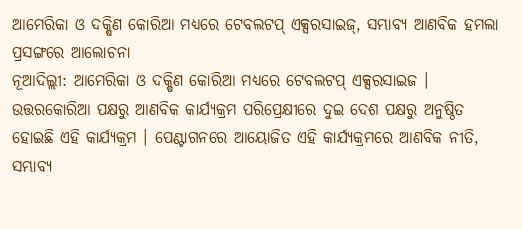ଆମେରିକା ଓ ଦକ୍ଷିଣ କୋରିଆ ମଧ୍ୟରେ ଟେବଲଟପ୍ ଏକ୍ସରସାଇଜ୍, ସମ୍ଭାବ୍ୟ ଆଣବିକ ହମଲା ପ୍ରସଙ୍ଗରେ ଆଲୋଚନା
ନୂଆଦିଲ୍ଲୀ: ଆମେରିକା ଓ ଦକ୍ଷିଣ କୋରିଆ ମଧ୍ୟରେ ଟେବଲଟପ୍ ଏକ୍ସରସାଇଜ । ଉତ୍ତରକୋରିଆ ପକ୍ଷରୁ ଆଣବିକ କାର୍ଯ୍ୟକ୍ରମ ପରିପ୍ରେକ୍ଷୀରେ ଦୁଇ ଦେଶ ପକ୍ଷରୁ ଅନୁଷ୍ଠିତ ହୋଇଛି ଏହି କାର୍ଯ୍ୟକ୍ରମ । ପେଣ୍ଟାଗନରେ ଆୟୋଜିତ ଏହି କାର୍ଯ୍ୟକ୍ରମରେ ଆଣବିକ ନୀତି, ସମ୍ଭାବ୍ୟ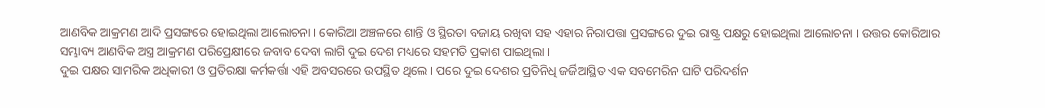ଆଣବିକ ଆକ୍ରମଣ ଆଦି ପ୍ରସଙ୍ଗରେ ହୋଇଥିଲା ଆଲୋଚନା । କୋରିଆ ଅଞ୍ଚଳରେ ଶାନ୍ତି ଓ ସ୍ଥିରତା ବଜାୟ ରଖିବା ସହ ଏହାର ନିରାପତ୍ତା ପ୍ରସଙ୍ଗରେ ଦୁଇ ରାଷ୍ଟ୍ର ପକ୍ଷରୁ ହୋଇଥିଲା ଆଲୋଚନା । ଉତ୍ତର କୋରିଆର ସମ୍ଭାବ୍ୟ ଆଣବିକ ଅସ୍ତ୍ର ଆକ୍ରମଣ ପରିପ୍ରେକ୍ଷୀରେ ଜବାବ ଦେବା ଲାଗି ଦୁଇ ଦେଶ ମଧ୍ୟରେ ସହମତି ପ୍ରକାଶ ପାଇଥିଲା ।
ଦୁଇ ପକ୍ଷର ସାମରିକ ଅଧିକାରୀ ଓ ପ୍ରତିରକ୍ଷା କର୍ମକର୍ତ୍ତା ଏହି ଅବସରରେ ଉପସ୍ଥିତ ଥିଲେ । ପରେ ଦୁଇ ଦେଶର ପ୍ରତିନିଧି ଜର୍ଜିଆସ୍ଥିତ ଏକ ସବମେରିନ ଘାଟି ପରିଦର୍ଶନ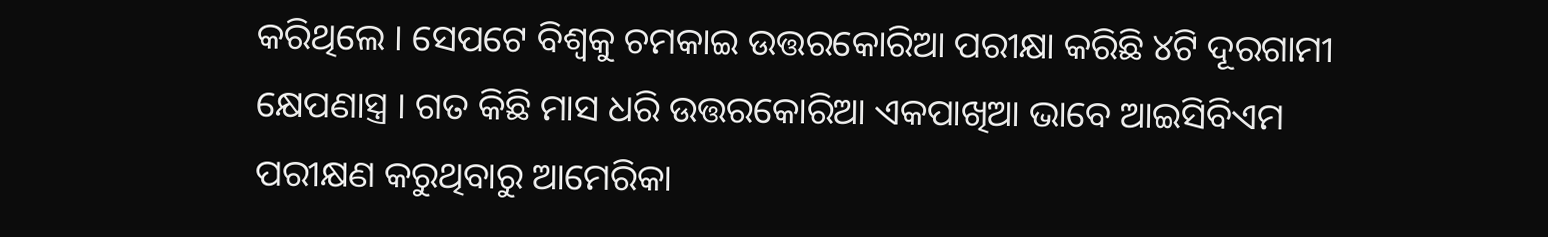କରିଥିଲେ । ସେପଟେ ବିଶ୍ବକୁ ଚମକାଇ ଉତ୍ତରକୋରିଆ ପରୀକ୍ଷା କରିଛି ୪ଟି ଦୂରଗାମୀ କ୍ଷେପଣାସ୍ତ୍ର । ଗତ କିଛି ମାସ ଧରି ଉତ୍ତରକୋରିଆ ଏକପାଖିଆ ଭାବେ ଆଇସିବିଏମ ପରୀକ୍ଷଣ କରୁଥିବାରୁ ଆମେରିକା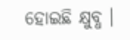ହୋଇଛି କ୍ଷୁବ୍ଧ ।